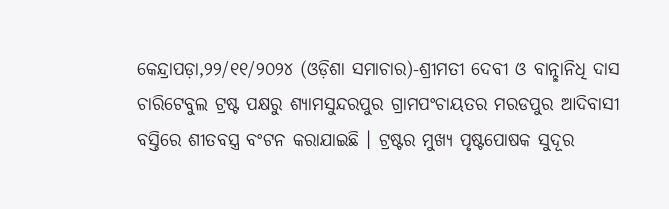କେନ୍ଦ୍ରାପଡ଼ା,୨୨/୧୧/୨୦୨୪ (ଓଡ଼ିଶା ସମାଚାର)-ଶ୍ରୀମତୀ ଦେବୀ ଓ ବାନ୍ଛାନିଧି ଦାସ ଚାରିଟେବୁଲ ଟ୍ରଷ୍ଟ ପକ୍ଷରୁ ଶ୍ୟାମସୁନ୍ଦରପୁର ଗ୍ରାମପଂଚାୟତର ମରଡପୁର ଆଦିବାସୀ ବସ୍ତିରେ ଶୀତବସ୍ତ୍ର ବଂଟନ କରାଯାଇଛି । ଟ୍ରଷ୍ଟର ମୁଖ୍ୟ ପୃଷ୍ଟପୋଷକ ସୁଦୂର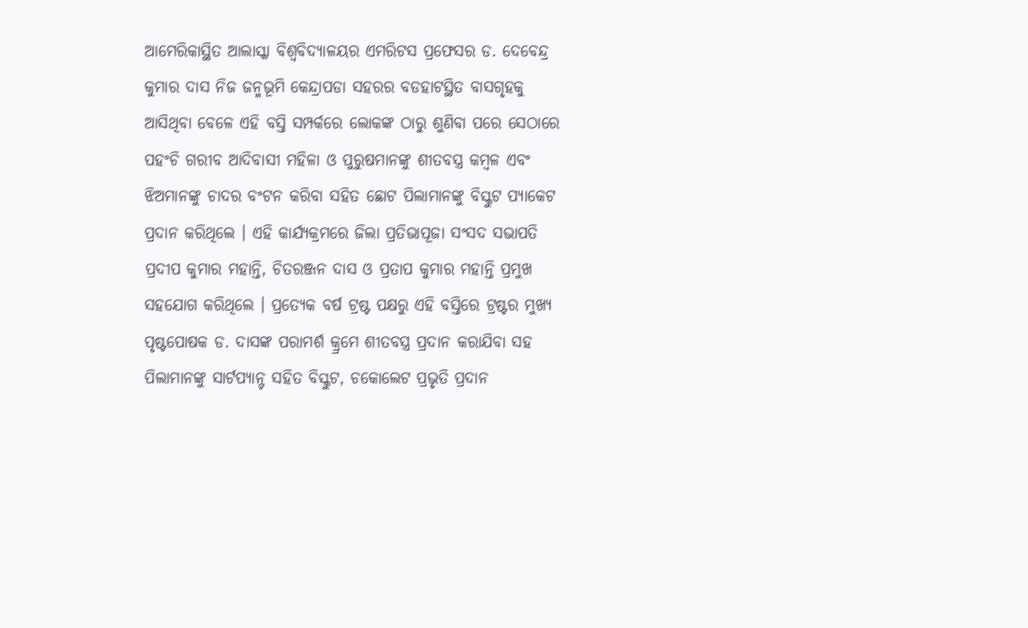ଆମେରିକାସ୍ଥିତ ଆଲାସ୍କା ବିଶ୍ୱବିଦ୍ୟାଳୟର ଏମରିଟସ ପ୍ରଫେସର ଡ. ଦେବେନ୍ଦ୍ର କୁମାର ଦାସ ନିଜ ଜନ୍ମଭୂମି କେନ୍ଦ୍ରାପଡା ସହରର ବଡହାଟସ୍ଥିତ ବାସଗୃହକୁ ଆସିଥିବା ବେଳେ ଏହି ବସ୍ତି ସମ୍ପର୍କରେ ଲୋକଙ୍କ ଠାରୁ ଶୁଣିବା ପରେ ସେଠାରେ ପହଂଚି ଗରୀବ ଆଦିବାସୀ ମହିଳା ଓ ପୁରୁଷମାନଙ୍କୁ ଶୀତବସ୍ତ୍ର କମ୍ବଳ ଏବଂ ଝିଅମାନଙ୍କୁ ଚାଦର ବଂଟନ କରିବା ସହିତ ଛୋଟ ପିଲାମାନଙ୍କୁ ବିସ୍କୁଟ ପ୍ୟାକେଟ ପ୍ରଦାନ କରିଥିଲେ । ଏହି କାର୍ଯ୍ୟକ୍ରମରେ ଜିଲା ପ୍ରତିଭାପୂଜା ସଂସଦ ସଭାପତି ପ୍ରଦୀପ କୁମାର ମହାନ୍ତି, ଚିତରଞ୍ଜନ ଦାସ ଓ ପ୍ରତାପ କୁମାର ମହାନ୍ତି ପ୍ରମୁଖ ସହଯୋଗ କରିଥିଲେ । ପ୍ରତ୍ୟେକ ବର୍ଷ ଟ୍ରଷ୍ଟ ପକ୍ଷରୁ ଏହି ବସ୍ତିରେ ଟ୍ରଷ୍ଟର ମୁଖ୍ୟ ପୃଷ୍ଟପୋଷକ ଡ. ଦାସଙ୍କ ପରାମର୍ଶ କ୍ର୍ରମେ ଶୀତବସ୍ତ୍ର ପ୍ରଦାନ କରାଯିବା ସହ ପିଲାମାନଙ୍କୁ ସାର୍ଟପ୍ୟାନ୍ଟ ସହିତ ବିସ୍କୁଟ, ଚକୋଲେଟ ପ୍ରଭୃତି ପ୍ରଦାନ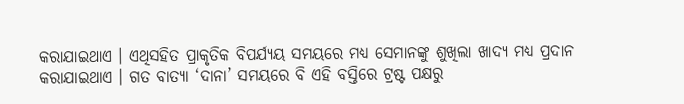କରାଯାଇଥାଏ । ଏଥିସହିତ ପ୍ରାକୃତିକ ବିପର୍ଯ୍ୟୟ ସମୟରେ ମଧ୍ୟ ସେମାନଙ୍କୁ ଶୁଖିଲା ଖାଦ୍ୟ ମଧ୍ୟ ପ୍ରଦାନ କରାଯାଇଥାଏ । ଗତ ବାତ୍ୟା ‘ଦାନା’ ସମୟରେ ବି ଏହି ବସ୍ତିରେ ଟ୍ରଷ୍ଟ ପକ୍ଷରୁ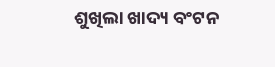ଶୁଖିଲା ଖାଦ୍ୟ ବଂଟନ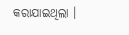କରାଯାଇଥିଲା ।